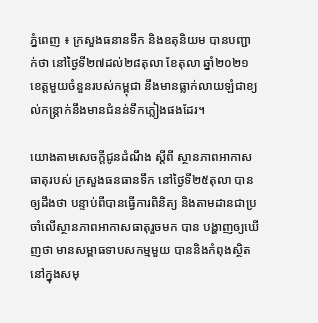ភ្នំពេញ ៖ ក្រសួងធនានទឹក និងឧតុនិយម បានបញ្ជាក់ថា នៅថ្ងៃទី២៧ដល់២៨តុលា ខែតុលា ឆ្នាំ២០២១ ខេត្តមួយចំនួនរបស់កម្ពុជា នឹងមានធ្លាក់លាយឡំជាខ្យល់កន្ត្រាក់នឹងមានជំនន់ទឹកភ្លៀងផងដែរ។

យោងតាមសេចក្តីជូនដំណឹង ស្តីពី ស្ថានភាពអាកាសធាតុរបស់ ក្រសួងធនធានទឹក នៅថ្ងៃទី២៥តុលា បានឲ្យដឹងថា បន្ទាប់ពីបានធ្វើការពិនិត្យ និងតាមដានជាប្រចាំលើស្ថានភាពអាកាសធាតុរួចមក បាន បង្ហាញឲ្យឃើញថា មានសម្ពាធទាបសកម្មមួយ បាននិងកំពុងស្ថិតនៅក្នុងសមុ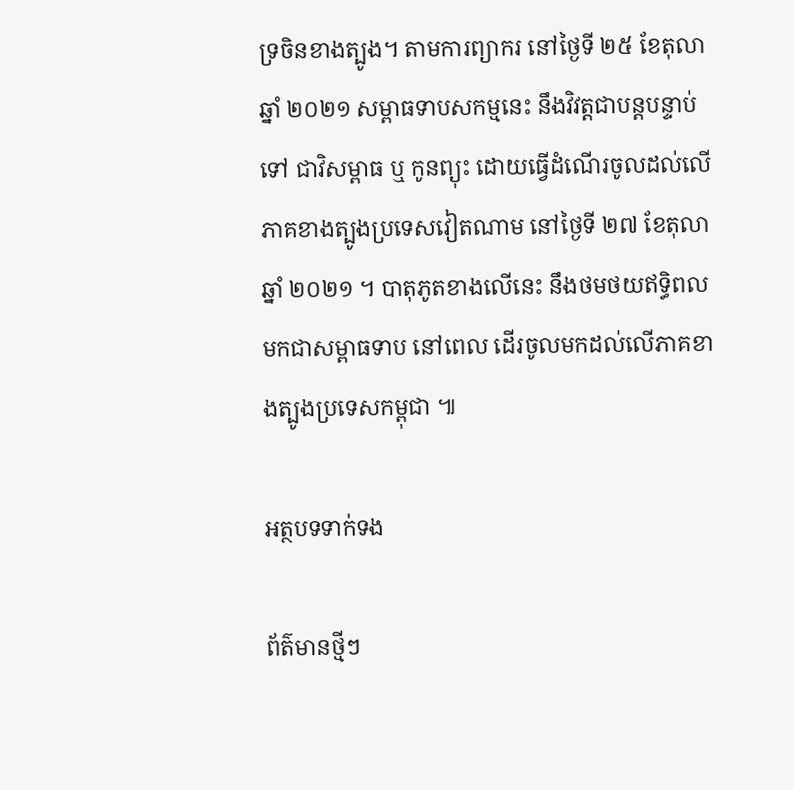ទ្រចិនខាងត្បូង។ តាមការព្យាករ នៅថ្ងៃទី ២៥ ខែតុលា ឆ្នាំ ២០២១ សម្ពាធទាបសកម្មនេះ នឹងវិវត្តជាបន្តបន្ទាប់ទៅ ជាវិសម្ពាធ ឬ កូនព្យុះ ដោយធ្វើដំណើរចូលដល់លើភាគខាងត្បូងប្រទេសវៀតណាម នៅថ្ងៃទី ២៧ ខែតុលា ឆ្នាំ ២០២១ ។ បាតុភូតខាងលើនេះ នឹងថមថយឥទ្ធិពលមកជាសម្ពាធទាប នៅពេល ដើរចូលមកដល់លើភាគខាងត្បូងប្រទេសកម្ពុជា ៕

អត្ថបទទាក់ទង

ព័ត៌មានថ្មីៗ